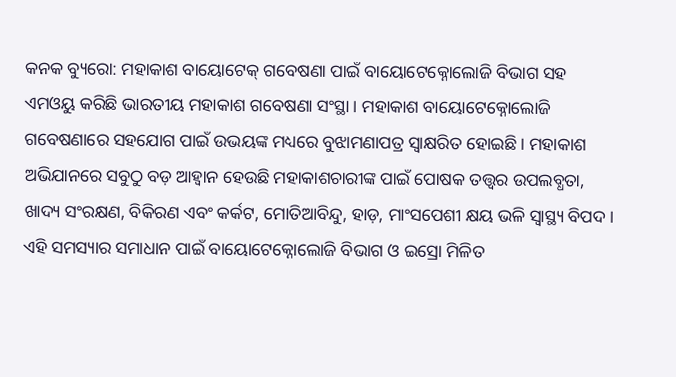କନକ ବ୍ୟୁରୋ: ମହାକାଶ ବାୟୋଟେକ୍ ଗବେଷଣା ପାଇଁ ବାୟୋଟେକ୍ନୋଲୋଜି ବିଭାଗ ସହ ଏମଓୟୁ କରିଛି ଭାରତୀୟ ମହାକାଶ ଗବେଷଣା ସଂସ୍ଥା । ମହାକାଶ ବାୟୋଟେକ୍ନୋଲୋଜି ଗବେଷଣାରେ ସହଯୋଗ ପାଇଁ ଉଭୟଙ୍କ ମଧ୍ୟରେ ବୁଝାମଣାପତ୍ର ସ୍ୱାକ୍ଷରିତ ହୋଇଛି । ମହାକାଶ ଅଭିଯାନରେ ସବୁଠୁ ବଡ଼ ଆହ୍ୱାନ ହେଉଛି ମହାକାଶଚାରୀଙ୍କ ପାଇଁ ପୋଷକ ତତ୍ତ୍ୱର ଉପଲବ୍ଧତା, ଖାଦ୍ୟ ସଂରକ୍ଷଣ, ବିକିରଣ ଏବଂ କର୍କଟ, ମୋତିଆବିନ୍ଦୁ, ହାଡ଼, ମାଂସପେଶୀ କ୍ଷୟ ଭଳି ସ୍ୱାସ୍ଥ୍ୟ ବିପଦ। ଏହି ସମସ୍ୟାର ସମାଧାନ ପାଇଁ ବାୟୋଟେକ୍ନୋଲୋଜି ବିଭାଗ ଓ ଇସ୍ରୋ ମିଳିତ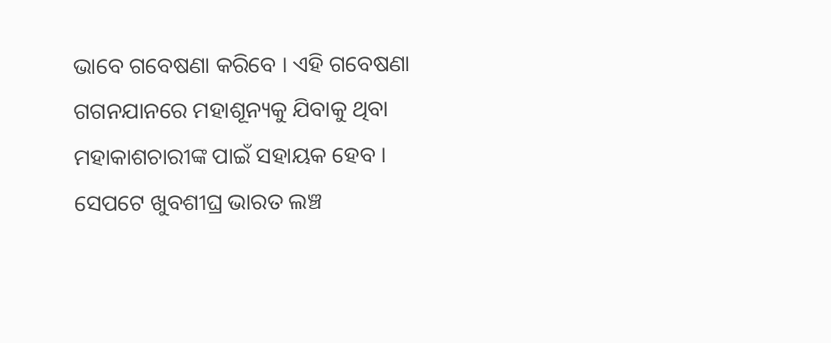ଭାବେ ଗବେଷଣା କରିବେ । ଏହି ଗବେଷଣା ଗଗନଯାନରେ ମହାଶୂନ୍ୟକୁ ଯିବାକୁ ଥିବା ମହାକାଶଚାରୀଙ୍କ ପାଇଁ ସହାୟକ ହେବ ।
ସେପଟେ ଖୁବଶୀଘ୍ର ଭାରତ ଲଞ୍ଚ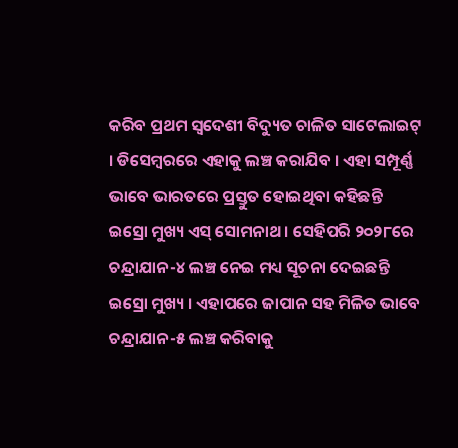କରିବ ପ୍ରଥମ ସ୍ୱଦେଶୀ ବିଦ୍ୟୁତ ଚାଳିତ ସାଟେଲାଇଟ୍ । ଡିସେମ୍ବରରେ ଏହାକୁ ଲଞ୍ଚ କରାଯିବ । ଏହା ସମ୍ପୂର୍ଣ୍ଣ ଭାବେ ଭାରତରେ ପ୍ରସ୍ତୁତ ହୋଇଥିବା କହିଛନ୍ତି ଇସ୍ରୋ ମୁଖ୍ୟ ଏସ୍ ସୋମନାଥ । ସେହିପରି ୨୦୨୮ରେ ଚନ୍ଦ୍ରାଯାନ-୪ ଲଞ୍ଚ ନେଇ ମଧ୍ୟ ସୂଚନା ଦେଇଛନ୍ତି ଇସ୍ରୋ ମୁଖ୍ୟ । ଏହାପରେ ଜାପାନ ସହ ମିଳିତ ଭାବେ ଚନ୍ଦ୍ରାଯାନ-୫ ଲଞ୍ଚ କରିବାକୁ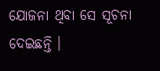ଯୋଜନା ଥିବା ସେ ସୂଚନା ଦେଇଛନ୍ତି ।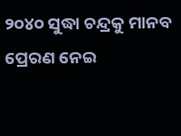୨୦୪୦ ସୁଦ୍ଧା ଚନ୍ଦ୍ରକୁ ମାନବ ପ୍ରେରଣ ନେଇ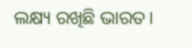ଲକ୍ଷ୍ୟ ରଖିଛି ଭାରତ।